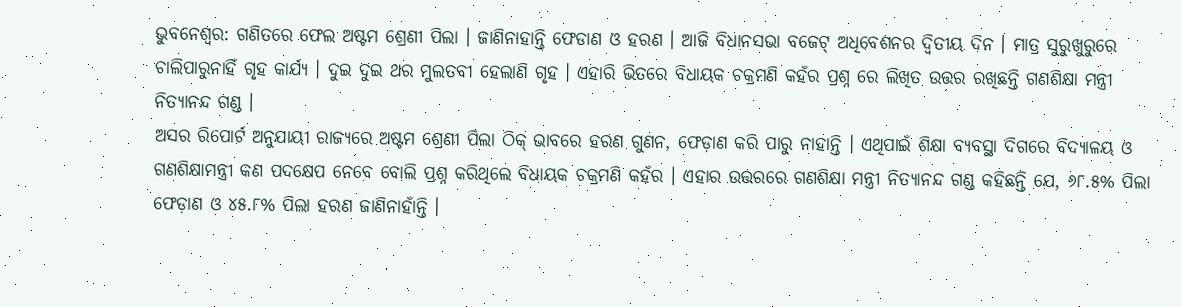ଭୁବନେଶ୍ଵର: ଗଣିତରେ ଫେଲ ଅଷ୍ଟମ ଶ୍ରେଣୀ ପିଲା । ଜାଣିନାହାନ୍ତି ଫେଡାଣ ଓ ହରଣ । ଆଜି ବିଧାନସଭା ବଜେଟ୍ ଅଧିବେଶନର ଦ୍ଵିତୀୟ ଦିନ । ମାତ୍ର ସୁରୁଖୁରୁରେ ଚାଲିପାରୁନାହିଁ ଗୃହ କାର୍ଯ୍ୟ । ଦୁଇ ଦୁଇ ଥର ମୁଲତବୀ ହେଲାଣି ଗୃହ । ଏହାରି ଭିତରେ ବିଧାୟକ ଚକ୍ରମଣି କହଁର ପ୍ରଶ୍ନ ରେ ଲିଖିତ ଉତ୍ତର ରଖିଛନ୍ତି ଗଣଶିକ୍ଷା ମନ୍ତ୍ରୀ ନିତ୍ୟାନନ୍ଦ ଗଣ୍ଡ ।
ଅସର ରିପୋର୍ଟ ଅନୁଯାୟୀ ରାଜ୍ୟରେ ଅଷ୍ଟମ ଶ୍ରେଣୀ ପିଲା ଠିକ୍ ଭାବରେ ହରଣ ଗୁଣନ, ଫେଡ଼ାଣ କରି ପାରୁ ନାହାନ୍ତି । ଏଥିପାଇଁ ଶିକ୍ଷା ବ୍ୟବସ୍ଥା ଦିଗରେ ବିଦ୍ୟାଳୟ ଓ ଗଣଶିକ୍ଷାମନ୍ତ୍ରୀ କଣ ପଦକ୍ଷେପ ନେବେ ବୋଲି ପ୍ରଶ୍ନ କରିଥିଲେ ବିଧାୟକ ଚକ୍ରମଣି କହଁର । ଏହାର ଉତ୍ତରରେ ଗଣଶିକ୍ଷା ମନ୍ତ୍ରୀ ନିତ୍ୟାନନ୍ଦ ଗଣ୍ଡ କହିଛନ୍ତି ଯେ, ୬୮.୫% ପିଲା ଫେଡ଼ାଣ ଓ ୪୫.୮% ପିଲା ହରଣ ଜାଣିନାହାଁନ୍ତି ।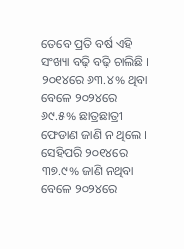ତେବେ ପ୍ରତି ବର୍ଷ ଏହି ସଂଖ୍ୟା ବଢ଼ି ବଢ଼ି ଚାଲିଛି । ୨୦୧୪ରେ ୬୩.୪% ଥିବା ବେଳେ ୨୦୨୪ରେ ୬୯.୫% ଛାତ୍ରଛାତ୍ରୀ ଫେଡାଣ ଜାଣି ନ ଥିଲେ । ସେହିପରି ୨୦୧୪ରେ ୩୭.୯% ଜାଣି ନଥିବା ବେଳେ ୨୦୨୪ରେ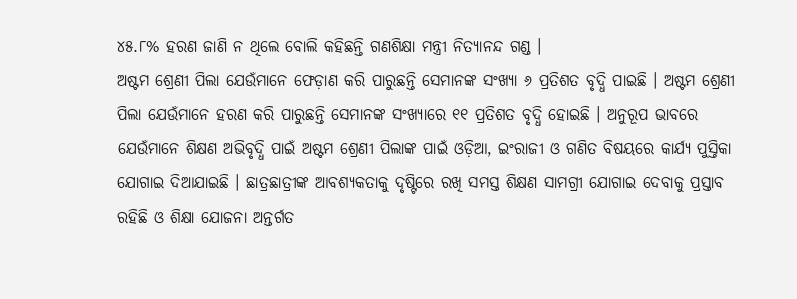୪୫.୮% ହରଣ ଜାଣି ନ ଥିଲେ ବୋଲି କହିଛନ୍ତି ଗଣଶିକ୍ଷା ମନ୍ତ୍ରୀ ନିତ୍ୟାନନ୍ଦ ଗଣ୍ଡ ।
ଅଷ୍ଟମ ଶ୍ରେଣୀ ପିଲା ଯେଉଁମାନେ ଫେଡ଼ାଣ କରି ପାରୁଛନ୍ତି ସେମାନଙ୍କ ସଂଖ୍ୟା ୬ ପ୍ରତିଶତ ବୃଦ୍ଧି ପାଇଛି । ଅଷ୍ଟମ ଶ୍ରେଣୀ ପିଲା ଯେଉଁମାନେ ହରଣ କରି ପାରୁଛନ୍ତି ସେମାନଙ୍କ ସଂଖ୍ୟାରେ ୧୧ ପ୍ରତିଶତ ବୃଦ୍ଧି ହୋଇଛି । ଅନୁରୂପ ଭାବରେ ଯେଉଁମାନେ ଶିକ୍ଷଣ ଅଭିବୃଦ୍ଧି ପାଇଁ ଅଷ୍ଟମ ଶ୍ରେଣୀ ପିଲାଙ୍କ ପାଇଁ ଓଡ଼ିଆ, ଇଂରାଜୀ ଓ ଗଣିତ ବିଷୟରେ କାର୍ଯ୍ୟ ପୁସ୍ତିକା ଯୋଗାଇ ଦିଆଯାଇଛି । ଛାତ୍ରଛାତ୍ରୀଙ୍କ ଆବଶ୍ୟକତାକୁ ଦୃଷ୍ଟିରେ ରଖି ସମସ୍ତ ଶିକ୍ଷଣ ସାମଗ୍ରୀ ଯୋଗାଇ ଦେବାକୁ ପ୍ରସ୍ତାବ ରହିଛି ଓ ଶିକ୍ଷା ଯୋଜନା ଅନ୍ତର୍ଗତ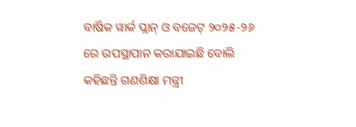ବାର୍ଷିକ ୱାର୍କ ପ୍ଲାନ୍ ଓ ବଜେଟ୍ ୨୦୨୫-୨୬ ରେ ଉପସ୍ଥାପାନ କରାଯାଇଛି ବୋଲି କହିଛନ୍ତି ଗଣଶିକ୍ଷା ମନ୍ତ୍ରୀ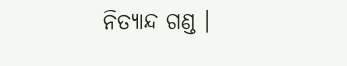ନିତ୍ୟାନ୍ଦ ଗଣ୍ଡ ।